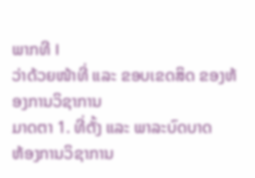ພາກທີ I
ວ່າດ້ວຍໜ້າທີ່ ແລະ ຂອບເຂດສິດ ຂອງຫ້ອງການວິຊາການ
ມາດຕາ 1. ທີ່ຕັ້ງ ແລະ ພາລະບົດບາດ
ຫ້ອງການວິຊາການ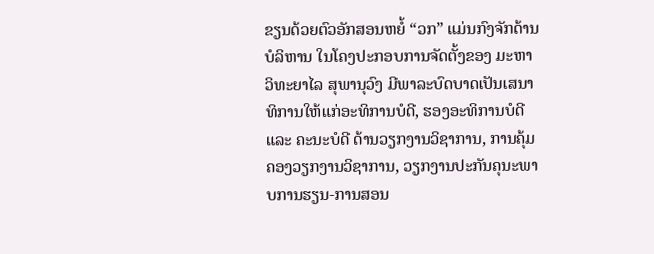ຂຽນດ້ວຍຕົວອັກສອນຫຍໍ້ “ວກ” ແມ່ນກົງຈັກດ້ານບໍລິຫານ ໃນໂຄງປະກອບການຈັດຕັ້ງຂອງ ມະຫາວິທະຍາໄລ ສຸພານຸວົງ ມີພາລະບົດບາດເປັນເສນາທິການໃຫ້ແກ່ອະທິການບໍດີ, ຮອງອະທິການບໍດີ ແລະ ຄະນະບໍດີ ດ້ານວຽກງານວິຊາການ, ການຄຸ້ມຄອງວຽກງານວິຊາການ, ວຽກງານປະກັນຄຸນະພາບການຮຽນ-ການສອນ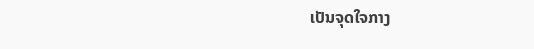ເປັນຈຸດໃຈກາງ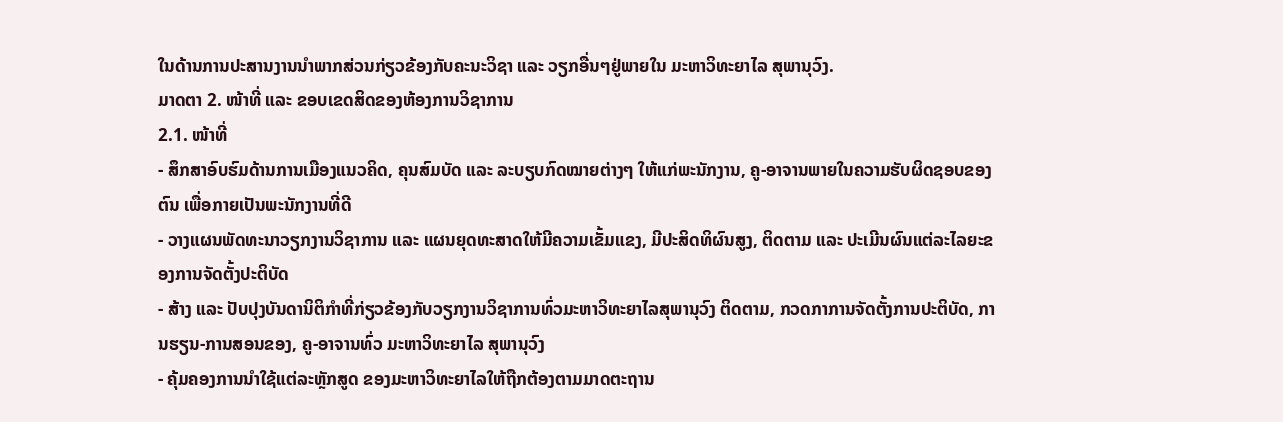ໃນດ້ານການປະສານງານນໍາພາກສ່ວນກ່ຽວຂ້ອງກັບຄະນະວິຊາ ແລະ ວຽກອື່ນໆຢູ່ພາຍໃນ ມະຫາວິທະຍາໄລ ສຸພານຸວົງ.
ມາດຕາ 2. ໜ້າທີ່ ແລະ ຂອບເຂດສິດຂອງຫ້ອງການວິຊາການ
2.1. ໜ້າທີ່
- ສຶກສາອົບຮົມດ້ານການເມືອງແນວຄິດ, ຄຸນສົມບັດ ແລະ ລະບຽບກົດໝາຍຕ່າງໆ ໃຫ້ແກ່ພະນັກງານ, ຄູ-ອາຈານພາຍໃນຄວາມຮັບຜິດຊອບຂອງຕົນ ເພື່ອກາຍເປັນພະນັກງານທີ່ດີ
- ວາງແຜນພັດທະນາວຽກງານວິຊາການ ແລະ ແຜນຍຸດທະສາດໃຫ້ມີຄວາມເຂັ້ມແຂງ, ມີປະສິດທິຜົນສູງ, ຕິດຕາມ ແລະ ປະເມີນຜົນແຕ່ລະໄລຍະຂອງການຈັດຕັ້ງປະຕິບັດ
- ສ້າງ ແລະ ປັບປຸງບັນດານິຕິກໍາທີ່ກ່ຽວຂ້ອງກັບວຽກງານວິຊາການທົ່ວມະຫາວິທະຍາໄລສຸພານຸວົງ ຕິດຕາມ, ກວດກາການຈັດຕັ້ງການປະຕິບັດ, ການຮຽນ-ການສອນຂອງ, ຄູ-ອາຈານທົ່ວ ມະຫາວິທະຍາໄລ ສຸພານຸວົງ
- ຄຸ້ມຄອງການນໍາໃຊ້ແຕ່ລະຫຼັກສູດ ຂອງມະຫາວິທະຍາໄລໃຫ້ຖືກຕ້ອງຕາມມາດຕະຖານ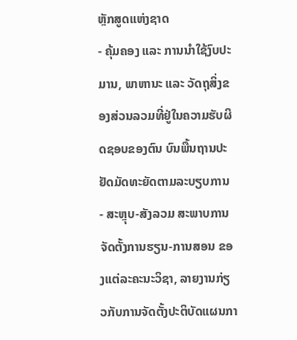ຫຼັກສູດແຫ່ງຊາດ
- ຄຸ້ມຄອງ ແລະ ການນຳໃຊ້ງົບປະມານ, ພາຫານະ ແລະ ວັດຖຸສິ່ງຂອງສ່ວນລວມທີ່ຢູ່ໃນຄວາມຮັບຜິດຊອບຂອງຕົນ ບົນພື້ນຖານປະຢັດມັດທະຍັດຕາມລະບຽບການ
- ສະຫຼຸບ-ສັງລວມ ສະພາບການຈັດຕັ້ງການຮຽນ-ການສອນ ຂອງແຕ່ລະຄະນະວິຊາ, ລາຍງານກ່ຽວກັບການຈັດຕັ້ງປະຕິບັດແຜນກາ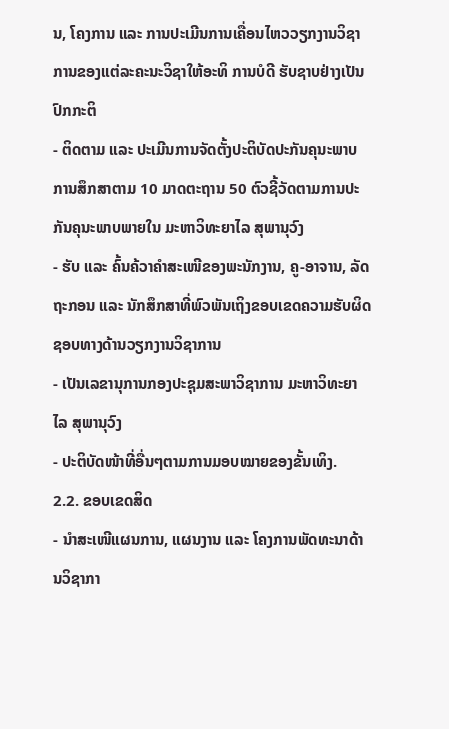ນ, ໂຄງການ ແລະ ການປະເມີນການເຄື່ອນໄຫວວຽກງານວິຊາການຂອງແຕ່ລະຄະນະວິຊາໃຫ້ອະທິ ການບໍດີ ຮັບຊາບຢ່າງເປັນປົກກະຕິ
- ຕິດຕາມ ແລະ ປະເມີນການຈັດຕັ້ງປະຕິບັດປະກັນຄຸນະພາບການສຶກສາຕາມ 10 ມາດຕະຖານ 50 ຕົວຊີ້ວັດຕາມການປະກັນຄຸນະພາບພາຍໃນ ມະຫາວິທະຍາໄລ ສຸພານຸວົງ
- ຮັບ ແລະ ຄົ້ນຄ້ວາຄໍາສະເໜີຂອງພະນັກງານ, ຄູ-ອາຈານ, ລັດຖະກອນ ແລະ ນັກສຶກສາທີ່ພົວພັນເຖິງຂອບເຂດຄວາມຮັບຜິດຊອບທາງດ້ານວຽກງານວິຊາການ
- ເປັນເລຂານຸການກອງປະຊຸມສະພາວິຊາການ ມະຫາວິທະຍາໄລ ສຸພານຸວົງ
- ປະຕິບັດໜ້າທີ່ອື່ນໆຕາມການມອບໝາຍຂອງຂັ້ນເທິງ.
2.2. ຂອບເຂດສິດ
- ນຳສະເໜີແຜນການ, ແຜນງານ ແລະ ໂຄງການພັດທະນາດ້ານວິຊາກາ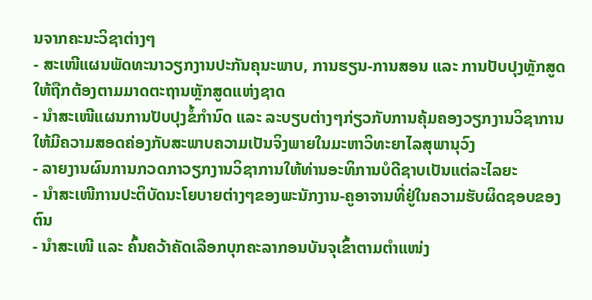ນຈາກຄະນະວິຊາຕ່າງໆ
- ສະເໜີແຜນພັດທະນາວຽກງານປະກັນຄຸນະພາບ, ການຮຽນ-ການສອນ ແລະ ການປັບປຸງຫຼັກສູດໃຫ້ຖືກຕ້ອງຕາມມາດຕະຖານຫຼັກສູດແຫ່ງຊາດ
- ນຳສະເໜີແຜນການປັບປຸງຂໍ້ກຳນົດ ແລະ ລະບຽບຕ່າງໆກ່ຽວກັບການຄຸ້ມຄອງວຽກງານວິຊາການໃຫ້ມີຄວາມສອດຄ່ອງກັບສະພາບຄວາມເປັນຈິງພາຍໃນມະຫາວິທະຍາໄລສຸພານຸວົງ
- ລາຍງານຜົນການກວດກາວຽກງານວິຊາການໃຫ້ທ່ານອະທິການບໍດີຊາບເປັນແຕ່ລະໄລຍະ
- ນຳສະເໜີການປະຕິບັດນະໂຍບາຍຕ່າງໆຂອງພະນັກງານ-ຄູອາຈານທີ່ຢູ່ໃນຄວາມຮັບຜິດຊອບຂອງຕົນ
- ນໍາສະເໜີ ແລະ ຄົ້ນຄວ້າຄັດເລືອກບຸກຄະລາກອນບັນຈຸເຂົ້າຕາມຕຳແໜ່ງ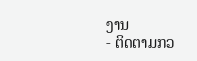ງານ
- ຕິດຕາມກວ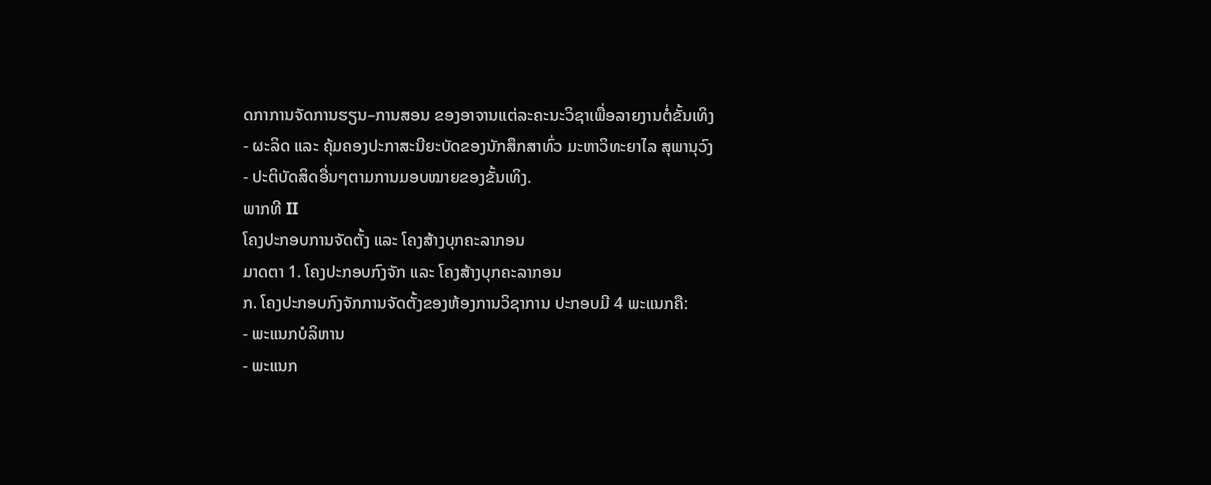ດກາການຈັດການຮຽນ–ການສອນ ຂອງອາຈານແຕ່ລະຄະນະວິຊາເພື່ອລາຍງານຕໍ່ຂັ້ນເທິງ
- ຜະລິດ ແລະ ຄຸ້ມຄອງປະກາສະນີຍະບັດຂອງນັກສຶກສາທົ່ວ ມະຫາວິທະຍາໄລ ສຸພານຸວົງ
- ປະຕິບັດສິດອື່ນໆຕາມການມອບໝາຍຂອງຂັ້ນເທິງ.
ພາກທີ II
ໂຄງປະກອບການຈັດຕັ້ງ ແລະ ໂຄງສ້າງບຸກຄະລາກອນ
ມາດຕາ 1. ໂຄງປະກອບກົງຈັກ ແລະ ໂຄງສ້າງບຸກຄະລາກອນ
ກ. ໂຄງປະກອບກົງຈັກການຈັດຕັ້ງຂອງຫ້ອງການວິຊາການ ປະກອບມີ 4 ພະແນກຄື:
- ພະແນກບໍລິຫານ
- ພະແນກ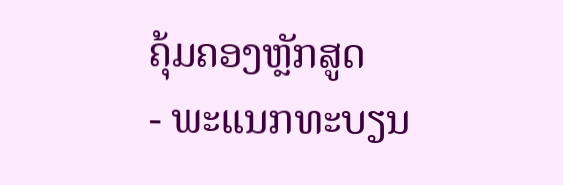ຄຸ້ມຄອງຫຼັກສູດ
- ພະແນກທະບຽນ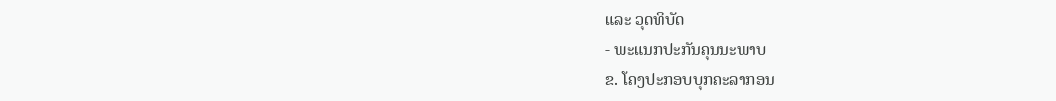ແລະ ວຸດທິບັດ
- ພະແນກປະກັນຄຸນນະພາບ
ຂ. ໂຄງປະກອບບຸກຄະລາກອນ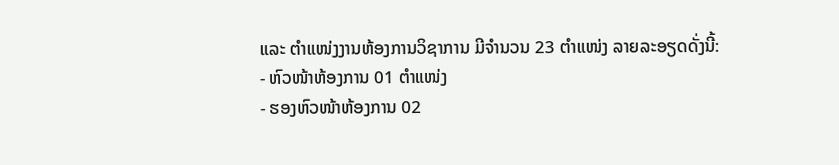ແລະ ຕໍາແໜ່ງງານຫ້ອງການວິຊາການ ມີຈໍານວນ 23 ຕໍາແໜ່ງ ລາຍລະອຽດດັ່ງນີ້:
- ຫົວໜ້າຫ້ອງການ 01 ຕໍາແໜ່ງ
- ຮອງຫົວໜ້າຫ້ອງການ 02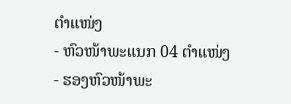ຕໍາແໜ່ງ
- ຫົວໜ້າພະແນກ 04 ຕໍາແໜ່ງ
- ຮອງຫົວໜ້າພະ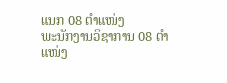ແນກ 08 ຕໍາແໜ່ງ
ພະນັກງານວິຊາການ 08 ຕໍາແໜ່ງ